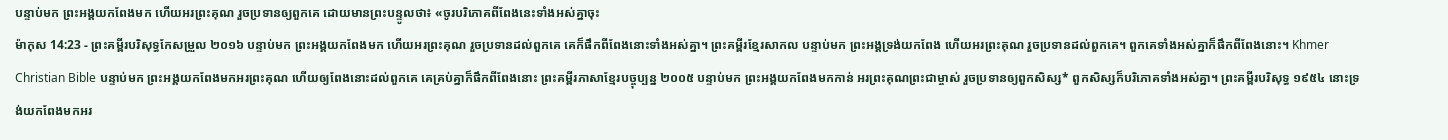បន្ទាប់មក ព្រះអង្គយកពែងមក ហើយអរព្រះគុណ រួចប្រទានឲ្យពួកគេ ដោយមានព្រះបន្ទូលថា៖ «ចូរបរិភោគពីពែងនេះទាំងអស់គ្នាចុះ
ម៉ាកុស 14:23 - ព្រះគម្ពីរបរិសុទ្ធកែសម្រួល ២០១៦ បន្ទាប់មក ព្រះអង្គយកពែងមក ហើយអរព្រះគុណ រួចប្រទានដល់ពួកគេ គេក៏ផឹកពីពែងនោះទាំងអស់គ្នា។ ព្រះគម្ពីរខ្មែរសាកល បន្ទាប់មក ព្រះអង្គទ្រង់យកពែង ហើយអរព្រះគុណ រួចប្រទានដល់ពួកគេ។ ពួកគេទាំងអស់គ្នាក៏ផឹកពីពែងនោះ។ Khmer Christian Bible បន្ទាប់មក ព្រះអង្គយកពែងមកអរព្រះគុណ ហើយឲ្យពែងនោះដល់ពួកគេ គេគ្រប់គ្នាក៏ផឹកពីពែងនោះ ព្រះគម្ពីរភាសាខ្មែរបច្ចុប្បន្ន ២០០៥ បន្ទាប់មក ព្រះអង្គយកពែងមកកាន់ អរព្រះគុណព្រះជាម្ចាស់ រួចប្រទានឲ្យពួកសិស្ស* ពួកសិស្សក៏បរិភោគទាំងអស់គ្នា។ ព្រះគម្ពីរបរិសុទ្ធ ១៩៥៤ នោះទ្រង់យកពែងមកអរ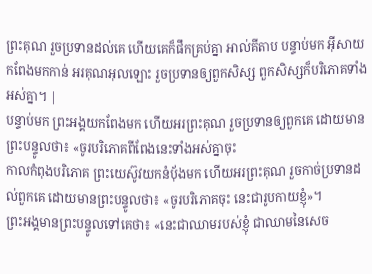ព្រះគុណ រួចប្រទានដល់គេ ហើយគេក៏ផឹកគ្រប់គ្នា អាល់គីតាប បន្ទាប់មក អ៊ីសាយកពែងមកកាន់ អរគុណអុលឡោះ រួចប្រទានឲ្យពួកសិស្ស ពួកសិស្សក៏បរិភោគទាំងអស់គ្នា។ |
បន្ទាប់មក ព្រះអង្គយកពែងមក ហើយអរព្រះគុណ រួចប្រទានឲ្យពួកគេ ដោយមានព្រះបន្ទូលថា៖ «ចូរបរិភោគពីពែងនេះទាំងអស់គ្នាចុះ
កាលកំពុងបរិភោគ ព្រះយេស៊ូវយកនំបុ័ងមក ហើយអរព្រះគុណ រួចកាច់ប្រទានដល់ពួកគេ ដោយមានព្រះបន្ទូលថា៖ «ចូរបរិភោគចុះ នេះជារូបកាយខ្ញុំ»។
ព្រះអង្គមានព្រះបន្ទូលទៅគេថា៖ «នេះជាឈាមរបស់ខ្ញុំ ជាឈាមនៃសេច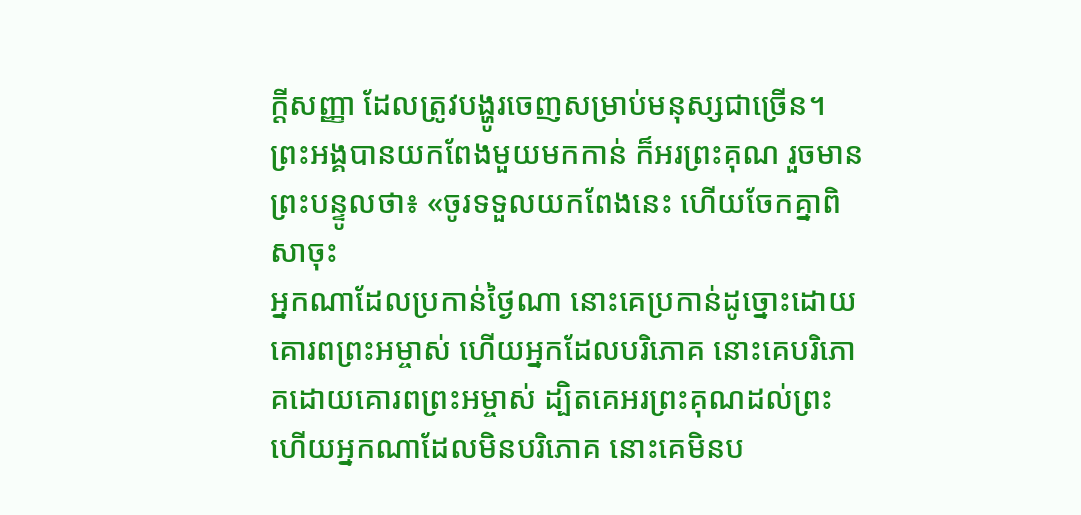ក្ដីសញ្ញា ដែលត្រូវបង្ហូរចេញសម្រាប់មនុស្សជាច្រើន។
ព្រះអង្គបានយកពែងមួយមកកាន់ ក៏អរព្រះគុណ រួចមានព្រះបន្ទូលថា៖ «ចូរទទួលយកពែងនេះ ហើយចែកគ្នាពិសាចុះ
អ្នកណាដែលប្រកាន់ថ្ងៃណា នោះគេប្រកាន់ដូច្នោះដោយគោរពព្រះអម្ចាស់ ហើយអ្នកដែលបរិភោគ នោះគេបរិភោគដោយគោរពព្រះអម្ចាស់ ដ្បិតគេអរព្រះគុណដល់ព្រះ ហើយអ្នកណាដែលមិនបរិភោគ នោះគេមិនប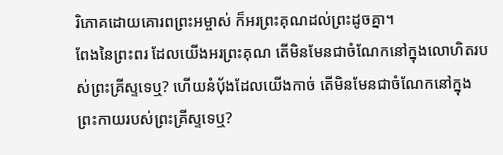រិភោគដោយគោរពព្រះអម្ចាស់ ក៏អរព្រះគុណដល់ព្រះដូចគ្នា។
ពែងនៃព្រះពរ ដែលយើងអរព្រះគុណ តើមិនមែនជាចំណែកនៅក្នុងលោហិតរបស់ព្រះគ្រីស្ទទេឬ? ហើយនំបុ័ងដែលយើងកាច់ តើមិនមែនជាចំណែកនៅក្នុងព្រះកាយរបស់ព្រះគ្រីស្ទទេឬ?